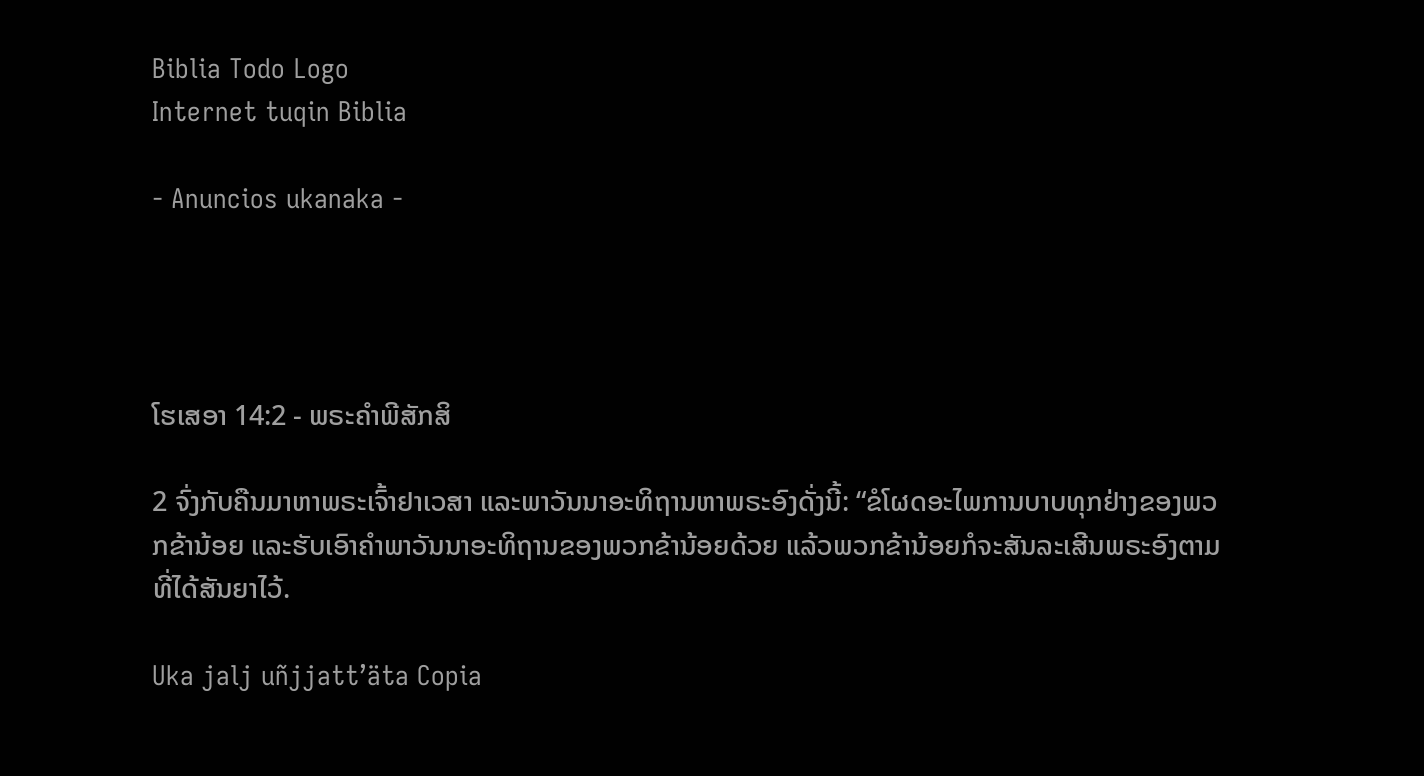Biblia Todo Logo
Internet tuqin Biblia

- Anuncios ukanaka -




ໂຮເສອາ 14:2 - ພຣະຄຳພີສັກສິ

2 ຈົ່ງກັບຄືນມາຫາພຣະເຈົ້າຢາເວສາ ແລະພາວັນນາອະທິຖານຫາພຣະອົງດັ່ງນີ້: “ຂໍໂຜດອະໄພການບາບທຸກຢ່າງຂອງພວກຂ້ານ້ອຍ ແລະຮັບເອົາຄຳພາວັນນາອະທິຖານຂອງພວກຂ້ານ້ອຍດ້ວຍ ແລ້ວພວກຂ້ານ້ອຍກໍຈະສັນລະເສີນພຣະອົງຕາມທີ່ໄດ້ສັນຍາໄວ້.

Uka jalj uñjjattʼäta Copia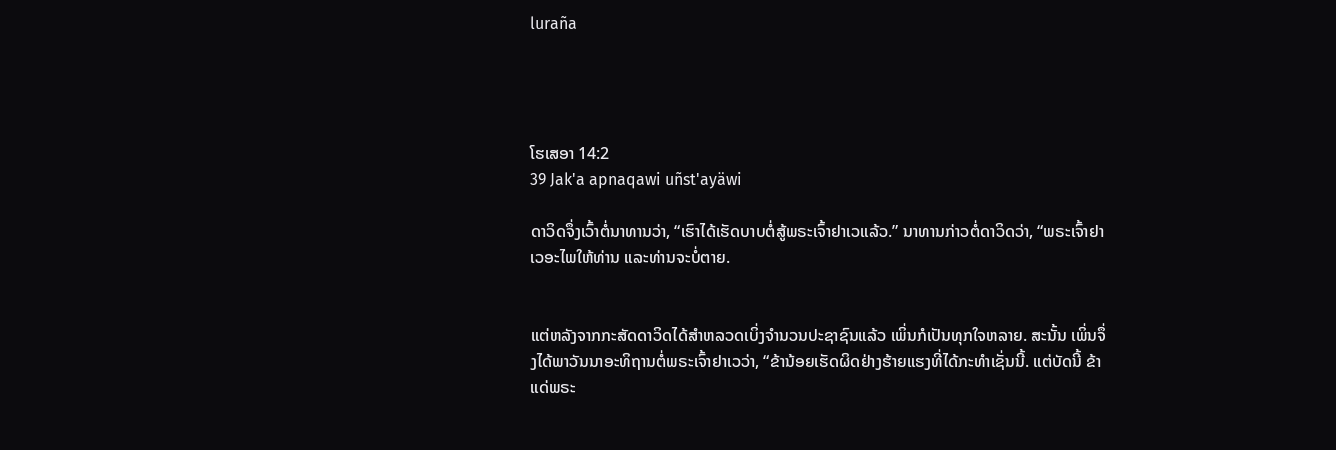luraña




ໂຮເສອາ 14:2
39 Jak'a apnaqawi uñst'ayäwi

ດາວິດຈຶ່ງເວົ້າຕໍ່ນາທານວ່າ, “ເຮົາໄດ້ເຮັດບາບຕໍ່ສູ້ພຣະເຈົ້າຢາເວແລ້ວ.” ນາທານກ່າວຕໍ່ດາວິດວ່າ, “ພຣະເຈົ້າຢາເວອະໄພໃຫ້ທ່ານ ແລະທ່ານຈະບໍ່ຕາຍ.


ແຕ່ຫລັງຈາກກະສັດດາວິດໄດ້ສຳຫລວດເບິ່ງຈຳນວນປະຊາຊົນແລ້ວ ເພິ່ນກໍເປັນທຸກໃຈຫລາຍ. ສະນັ້ນ ເພິ່ນຈຶ່ງໄດ້ພາວັນນາອະທິຖານຕໍ່ພຣະເຈົ້າຢາເວວ່າ, “ຂ້ານ້ອຍເຮັດຜິດຢ່າງຮ້າຍແຮງທີ່ໄດ້ກະທຳເຊັ່ນນີ້. ແຕ່ບັດນີ້ ຂ້າແດ່ພຣະ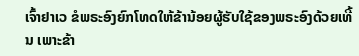ເຈົ້າຢາເວ ຂໍພຣະອົງຍົກໂທດໃຫ້ຂ້ານ້ອຍຜູ້ຮັບໃຊ້ຂອງພຣະອົງດ້ວຍເທີ້ນ ເພາະຂ້າ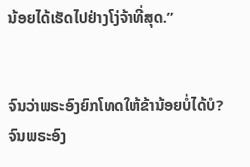ນ້ອຍໄດ້ເຮັດໄປຢ່າງໂງ່ຈ້າທີ່ສຸດ.”


ຈົນວ່າພຣະອົງຍົກໂທດໃຫ້ຂ້ານ້ອຍບໍ່ໄດ້ບໍ? ຈົນພຣະອົງ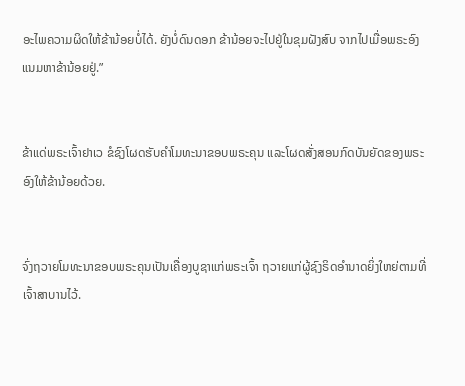ອະໄພຄວາມຜິດໃຫ້ຂ້ານ້ອຍບໍ່ໄດ້. ຍັງບໍ່ດົນດອກ ຂ້ານ້ອຍຈະໄປຢູ່ໃນຂຸມຝັງສົບ ຈາກໄປເມື່ອພຣະອົງແນມຫາຂ້ານ້ອຍຢູ່.”


ຂ້າແດ່ພຣະເຈົ້າຢາເວ ຂໍຊົງໂຜດຮັບຄຳໂມທະນາຂອບພຣະຄຸນ ແລະໂຜດສັ່ງສອນກົດບັນຍັດຂອງພຣະອົງໃຫ້ຂ້ານ້ອຍດ້ວຍ.


ຈົ່ງຖວາຍໂມທະນາຂອບພຣະຄຸນເປັນເຄື່ອງບູຊາແກ່ພຣະເຈົ້າ ຖວາຍແກ່ຜູ້ຊົງຣິດອຳນາດຍິ່ງໃຫຍ່ຕາມທີ່ເຈົ້າສາບານໄວ້.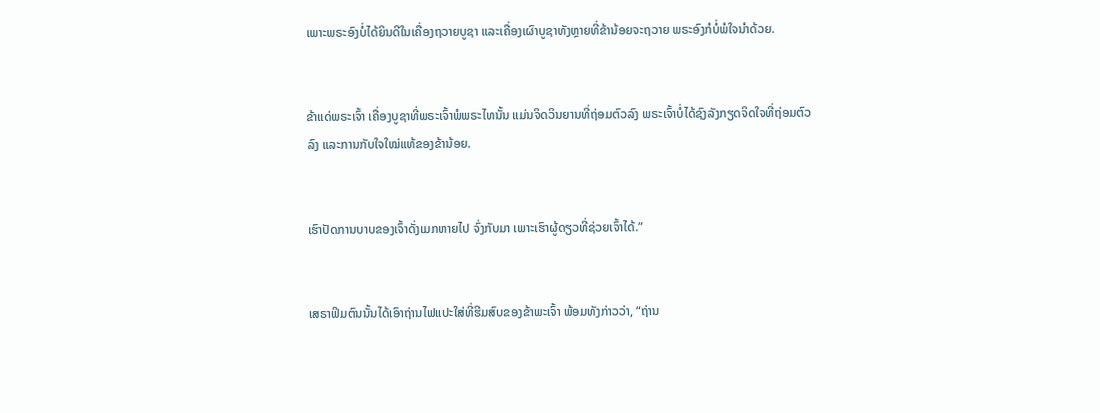ເພາະພຣະອົງບໍ່ໄດ້ຍິນດີໃນເຄື່ອງຖວາຍບູຊາ ແລະເຄື່ອງເຜົາບູຊາທັງຫຼາຍທີ່ຂ້ານ້ອຍຈະຖວາຍ ພຣະອົງກໍບໍ່ພໍໃຈນຳດ້ວຍ.


ຂ້າແດ່ພຣະເຈົ້າ ເຄື່ອງບູຊາທີ່ພຣະເຈົ້າພໍພຣະໄທນັ້ນ ແມ່ນຈິດວິນຍານທີ່ຖ່ອມຕົວລົງ ພຣະເຈົ້າບໍ່ໄດ້ຊົງລັງກຽດຈິດໃຈທີ່ຖ່ອມຕົວລົງ ແລະການກັບໃຈໃໝ່ແທ້ຂອງຂ້ານ້ອຍ.


ເຮົາປັດການບາບຂອງເຈົ້າດັ່ງເມກຫາຍໄປ ຈົ່ງກັບມາ ເພາະເຮົາຜູ້ດຽວທີ່ຊ່ວຍເຈົ້າໄດ້.”


ເສຣາຟິມຕົນນັ້ນໄດ້ເອົາຖ່ານໄຟແປະໃສ່ທີ່ຮີມສົບຂອງຂ້າພະເຈົ້າ ພ້ອມທັງກ່າວວ່າ, “ຖ່ານ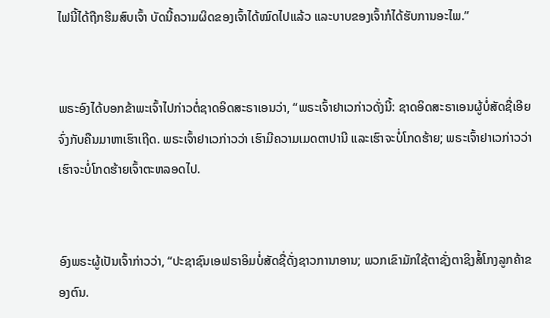ໄຟນີ້ໄດ້ຖືກຮີມສົບເຈົ້າ ບັດນີ້ຄວາມຜິດຂອງເຈົ້າໄດ້ໝົດໄປແລ້ວ ແລະບາບຂອງເຈົ້າກໍໄດ້ຮັບການອະໄພ.”


ພຣະອົງໄດ້ບອກຂ້າພະເຈົ້າໄປກ່າວຕໍ່ຊາດອິດສະຣາເອນວ່າ, “ພຣະເຈົ້າຢາເວກ່າວດັ່ງນີ້: ຊາດອິດສະຣາເອນຜູ້ບໍ່ສັດຊື່ເອີຍ ຈົ່ງກັບຄືນມາຫາເຮົາເຖີດ. ພຣະເຈົ້າຢາເວກ່າວວ່າ ເຮົາມີຄວາມເມດຕາປານີ ແລະເຮົາຈະບໍ່ໂກດຮ້າຍ; ພຣະເຈົ້າຢາເວກ່າວວ່າ ເຮົາຈະບໍ່ໂກດຮ້າຍເຈົ້າຕະຫລອດໄປ.


ອົງພຣະຜູ້ເປັນເຈົ້າກ່າວວ່າ, “ປະຊາຊົນເອຟຣາອິມບໍ່ສັດຊື່ດັ່ງຊາວການາອານ; ພວກເຂົາມັກໃຊ້ຕາຊັ່ງຕາຊິງສໍ້ໂກງລູກຄ້າຂອງຕົນ.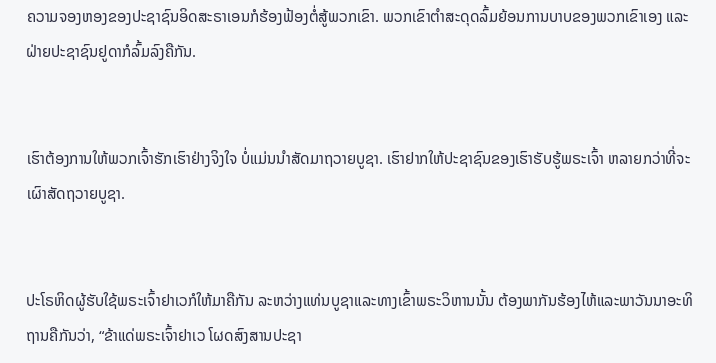ຄວາມຈອງຫອງຂອງປະຊາຊົນອິດສະຣາເອນກໍຮ້ອງຟ້ອງຕໍ່ສູ້ພວກເຂົາ. ພວກເຂົາຕຳສະດຸດລົ້ມຍ້ອນການບາບຂອງພວກເຂົາເອງ ແລະຝ່າຍປະຊາຊົນຢູດາກໍລົ້ມລົງຄືກັນ.


ເຮົາຕ້ອງການໃຫ້ພວກເຈົ້າຮັກເຮົາຢ່າງຈິງໃຈ ບໍ່ແມ່ນນຳສັດມາຖວາຍບູຊາ. ເຮົາຢາກໃຫ້ປະຊາຊົນຂອງເຮົາຮັບຮູ້ພຣະເຈົ້າ ຫລາຍກວ່າທີ່ຈະເຜົາສັດຖວາຍບູຊາ.


ປະໂຣຫິດຜູ້ຮັບໃຊ້ພຣະເຈົ້າຢາເວກໍໃຫ້ມາຄືກັນ ລະຫວ່າງແທ່ນບູຊາແລະທາງເຂົ້າພຣະວິຫານນັ້ນ ຕ້ອງພາກັນຮ້ອງໄຫ້ແລະພາວັນນາອະທິຖານຄືກັນວ່າ, “ຂ້າແດ່ພຣະເຈົ້າຢາເວ ໂຜດສົງສານປະຊາ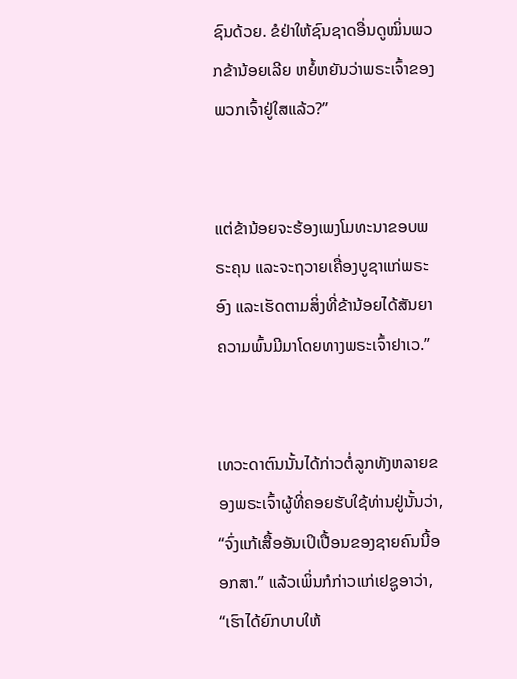ຊົນດ້ວຍ. ຂໍຢ່າໃຫ້ຊົນຊາດອື່ນດູໝິ່ນພວກຂ້ານ້ອຍເລີຍ ຫຍໍ້ຫຍັນວ່າພຣະເຈົ້າຂອງພວກເຈົ້າຢູ່ໃສແລ້ວ?”


ແຕ່ຂ້ານ້ອຍຈະຮ້ອງເພງໂມທະນາຂອບພຣະຄຸນ ແລະຈະຖວາຍເຄື່ອງບູຊາແກ່ພຣະອົງ ແລະເຮັດຕາມສິ່ງທີ່ຂ້ານ້ອຍໄດ້ສັນຍາ ຄວາມພົ້ນມີມາໂດຍທາງພຣະເຈົ້າຢາເວ.”


ເທວະດາຕົນນັ້ນໄດ້ກ່າວຕໍ່ລູກທັງຫລາຍຂອງພຣະເຈົ້າຜູ້ທີ່ຄອຍຮັບໃຊ້ທ່ານຢູ່ນັ້ນວ່າ, “ຈົ່ງແກ້ເສື້ອອັນເປິເປື້ອນຂອງຊາຍຄົນນີ້ອອກສາ.” ແລ້ວເພິ່ນກໍກ່າວແກ່ເຢຊູອາວ່າ, “ເຮົາໄດ້ຍົກບາບໃຫ້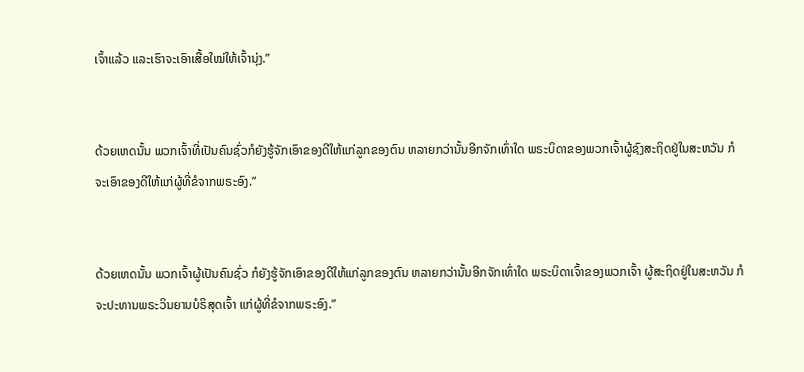ເຈົ້າແລ້ວ ແລະເຮົາຈະເອົາເສື້ອໃໝ່ໃຫ້ເຈົ້ານຸ່ງ.”


ດ້ວຍເຫດນັ້ນ ພວກເຈົ້າທີ່ເປັນຄົນຊົ່ວກໍຍັງຮູ້ຈັກເອົາຂອງດີໃຫ້ແກ່ລູກຂອງຕົນ ຫລາຍກວ່ານັ້ນອີກຈັກເທົ່າໃດ ພຣະບິດາຂອງພວກເຈົ້າຜູ້ຊົງສະຖິດຢູ່ໃນສະຫວັນ ກໍຈະເອົາຂອງດີໃຫ້ແກ່ຜູ້ທີ່ຂໍຈາກພຣະອົງ.”


ດ້ວຍເຫດນັ້ນ ພວກເຈົ້າຜູ້ເປັນຄົນຊົ່ວ ກໍຍັງຮູ້ຈັກເອົາຂອງດີໃຫ້ແກ່ລູກຂອງຕົນ ຫລາຍກວ່ານັ້ນອີກຈັກເທົ່າໃດ ພຣະບິດາເຈົ້າຂອງພວກເຈົ້າ ຜູ້ສະຖິດຢູ່ໃນສະຫວັນ ກໍຈະປະທານພຣະວິນຍານບໍຣິສຸດເຈົ້າ ແກ່ຜູ້ທີ່ຂໍຈາກພຣະອົງ.”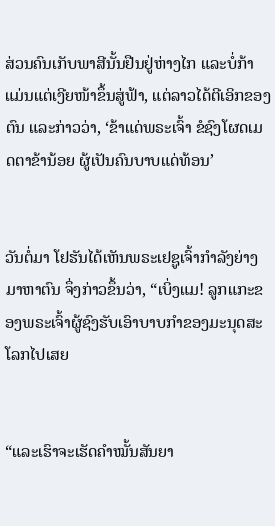ສ່ວນຄົນເກັບພາສີນັ້ນຢືນຢູ່ຫ່າງໄກ ແລະບໍ່ກ້າແມ່ນແຕ່ເງີຍໜ້າຂຶ້ນສູ່ຟ້າ, ແຕ່ລາວໄດ້ຕີເອິກຂອງຕົນ ແລະກ່າວວ່າ, ‘ຂ້າແດ່ພຣະເຈົ້າ ຂໍຊົງໂຜດເມດຕາຂ້ານ້ອຍ ຜູ້ເປັນຄົນບາບແດ່ທ້ອນ’


ວັນຕໍ່ມາ ໂຢຮັນໄດ້ເຫັນພຣະເຢຊູເຈົ້າກຳລັງຍ່າງມາຫາຕົນ ຈຶ່ງກ່າວຂຶ້ນວ່າ, “ເບິ່ງແມ! ລູກແກະຂອງພຣະເຈົ້າຜູ້ຊົງຮັບເອົາບາບກຳຂອງມະນຸດສະໂລກໄປເສຍ


“ແລະເຮົາຈະເຮັດຄຳໝັ້ນສັນຍາ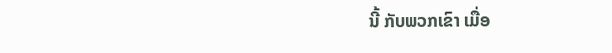ນີ້ ກັບພວກເຂົາ ເມື່ອ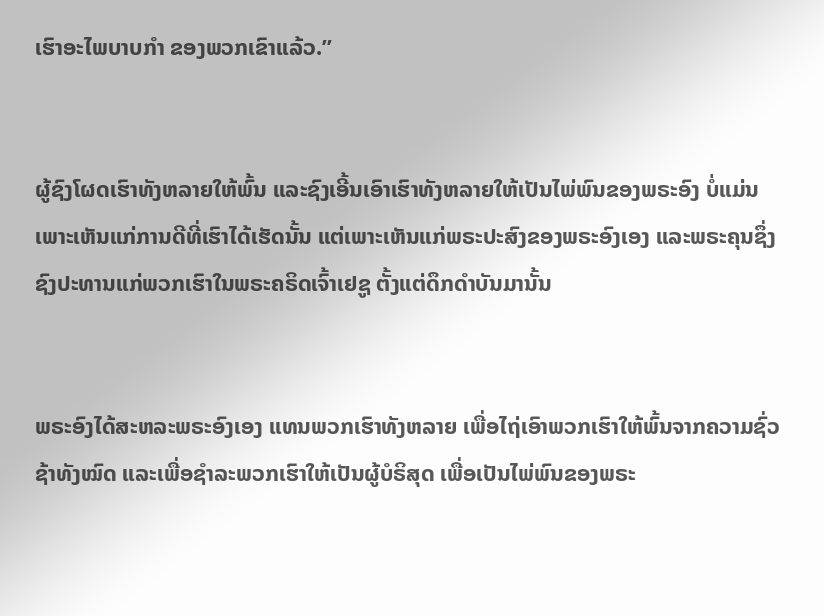ເຮົາອະໄພບາບກຳ ຂອງພວກເຂົາແລ້ວ.”


ຜູ້ຊົງໂຜດເຮົາທັງຫລາຍໃຫ້ພົ້ນ ແລະຊົງເອີ້ນເອົາເຮົາທັງຫລາຍໃຫ້ເປັນໄພ່ພົນຂອງພຣະອົງ ບໍ່ແມ່ນເພາະເຫັນແກ່ການດີທີ່ເຮົາໄດ້ເຮັດນັ້ນ ແຕ່ເພາະເຫັນແກ່ພຣະປະສົງຂອງພຣະອົງເອງ ແລະພຣະຄຸນຊຶ່ງຊົງປະທານແກ່ພວກເຮົາໃນພຣະຄຣິດເຈົ້າເຢຊູ ຕັ້ງແຕ່ດຶກດຳບັນມານັ້ນ


ພຣະອົງໄດ້ສະຫລະພຣະອົງເອງ ແທນພວກເຮົາທັງຫລາຍ ເພື່ອໄຖ່ເອົາພວກເຮົາໃຫ້ພົ້ນຈາກຄວາມຊົ່ວຊ້າທັງໝົດ ແລະເພື່ອຊຳລະພວກເຮົາໃຫ້ເປັນຜູ້ບໍຣິສຸດ ເພື່ອເປັນໄພ່ພົນຂອງພຣະ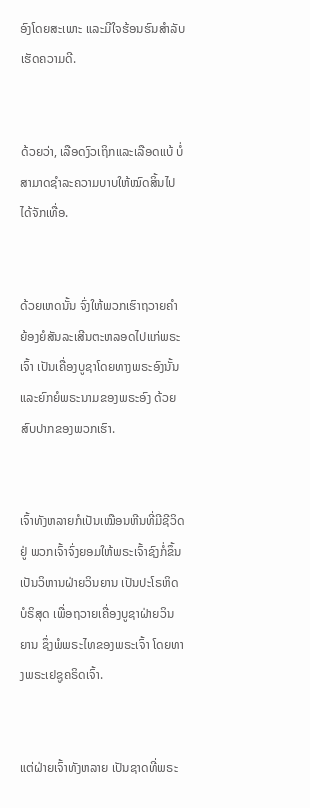ອົງໂດຍສະເພາະ ແລະມີໃຈຮ້ອນຮົນສຳລັບເຮັດຄວາມດີ.


ດ້ວຍວ່າ, ເລືອດງົວເຖິກແລະເລືອດແບ້ ບໍ່ສາມາດຊຳລະຄວາມບາບໃຫ້ໝົດສິ້ນໄປໄດ້ຈັກເທື່ອ.


ດ້ວຍເຫດນັ້ນ ຈົ່ງໃຫ້ພວກເຮົາຖວາຍຄຳຍ້ອງຍໍສັນລະເສີນຕະຫລອດໄປແກ່ພຣະເຈົ້າ ເປັນເຄື່ອງບູຊາໂດຍທາງພຣະອົງນັ້ນ ແລະຍົກຍໍພຣະນາມຂອງພຣະອົງ ດ້ວຍສົບປາກຂອງພວກເຮົາ.


ເຈົ້າທັງຫລາຍກໍເປັນເໝືອນຫີນທີ່ມີຊີວິດຢູ່ ພວກເຈົ້າຈົ່ງຍອມໃຫ້ພຣະເຈົ້າຊົງກໍ່ຂຶ້ນເປັນວິຫານຝ່າຍວິນຍານ ເປັນປະໂຣຫິດບໍຣິສຸດ ເພື່ອຖວາຍເຄື່ອງບູຊາຝ່າຍວິນຍານ ຊຶ່ງພໍພຣະໄທຂອງພຣະເຈົ້າ ໂດຍທາງພຣະເຢຊູຄຣິດເຈົ້າ.


ແຕ່ຝ່າຍເຈົ້າທັງຫລາຍ ເປັນຊາດທີ່ພຣະ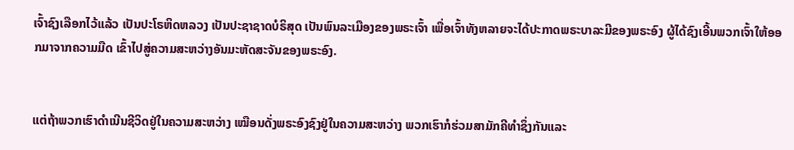ເຈົ້າຊົງເລືອກໄວ້ແລ້ວ ເປັນປະໂຣຫິດຫລວງ ເປັນປະຊາຊາດບໍຣິສຸດ ເປັນພົນລະເມືອງຂອງພຣະເຈົ້າ ເພື່ອເຈົ້າທັງຫລາຍຈະໄດ້ປະກາດພຣະບາລະມີຂອງພຣະອົງ ຜູ້ໄດ້ຊົງເອີ້ນພວກເຈົ້າໃຫ້ອອກມາຈາກຄວາມມືດ ເຂົ້າໄປສູ່ຄວາມສະຫວ່າງອັນມະຫັດສະຈັນຂອງພຣະອົງ.


ແຕ່ຖ້າພວກເຮົາດຳເນີນຊີວິດຢູ່ໃນຄວາມສະຫວ່າງ ເໝືອນດັ່ງພຣະອົງຊົງຢູ່ໃນຄວາມສະຫວ່າງ ພວກເຮົາກໍຮ່ວມສາມັກຄີທຳຊຶ່ງກັນແລະ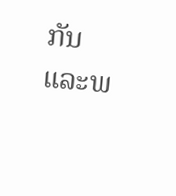ກັນ ແລະພ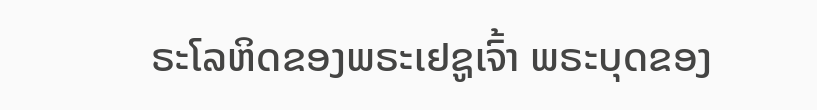ຣະໂລຫິດຂອງພຣະເຢຊູເຈົ້າ ພຣະບຸດຂອງ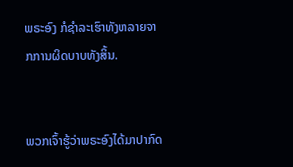ພຣະອົງ ກໍຊຳລະເຮົາທັງຫລາຍຈາກການຜິດບາບທັງສິ້ນ.


ພວກເຈົ້າຮູ້ວ່າພຣະອົງໄດ້ມາປາກົດ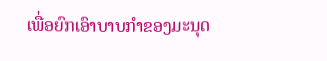ເພື່ອຍົກເອົາບາບກຳຂອງມະນຸດ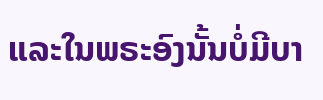ແລະໃນພຣະອົງນັ້ນບໍ່ມີບາ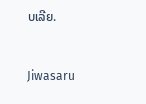ບເລີຍ.


Jiwasaru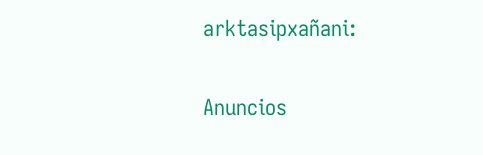arktasipxañani:

Anuncios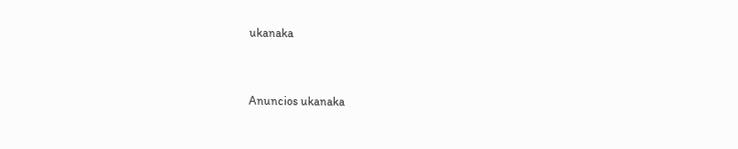ukanaka


Anuncios ukanaka